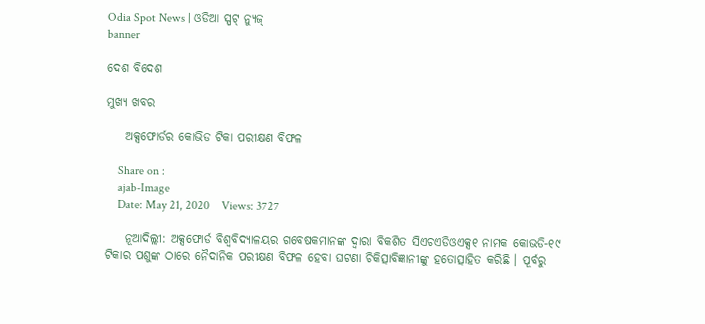Odia Spot News | ଓଡିଆ ସ୍ପଟ୍ ନ୍ୟୁଜ୍
banner

ଦେଶ ବିଦେଶ

ମୁଖ୍ୟ ଖବର

    ଅକ୍ସଫୋର୍ଡର କୋଭିଡ ଟିକା ପରୀକ୍ଷଣ ବିଫଳ

    Share on :
    ajab-Image
    Date: May 21, 2020    Views: 3727

    ନୂଆଦିଲ୍ଲୀ: ଅକ୍ସଫୋର୍ଡ ବିଶ୍ୱବିଦ୍ୟାଳୟର ଗବେଷକମାନଙ୍କ ଦ୍ୱାରା ବିକଶିତ ସିଏଚଏଡିଓଏକ୍ସ୧ ନାମକ କୋଭଡି-୧୯ ଟିକାର ପଶୁଙ୍କ ଠାରେ ନୈଦାନିକ ପରୀକ୍ଷଣ ବିଫଳ ହେବା ଘଟଣା ଚିକିତ୍ସାବିଜ୍ଞାନୀଙ୍କୁ ହତୋତ୍ସାହିତ କରିଛି । ପୂର୍ବରୁ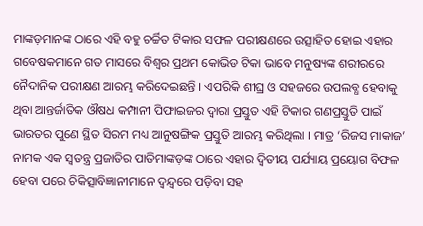ମାଙ୍କଡ଼ମାନଙ୍କ ଠାରେ ଏହି ବହୁ ଚର୍ଚ୍ଚିତ ଟିକାର ସଫଳ ପରୀକ୍ଷଣରେ ଉତ୍ସାହିତ ହୋଇ ଏହାର ଗବେଷକମାନେ ଗତ ମାସରେ ବିଶ୍ୱର ପ୍ରଥମ କୋଭିଡ ଟିକା ଭାବେ ମନୁଷ୍ୟଙ୍କ ଶରୀରରେ ନୈଦାନିକ ପରୀକ୍ଷଣ ଆରମ୍ଭ କରିଦେଇଛନ୍ତି । ଏପରିକି ଶୀଘ୍ର ଓ ସହଜରେ ଉପଲବ୍ଧ ହେବାକୁ ଥିବା ଆନ୍ତର୍ଜାତିକ ଔଷଧ କମ୍ପାନୀ ପିଫାଇଜର ଦ୍ୱାରା ପ୍ରସ୍ତୁତ ଏହି ଟିକାର ଗଣପ୍ରସ୍ତୁତି ପାଇଁ ଭାରତର ପୁଣେ ସ୍ଥିତ ସିରମ ମଧ୍ୟ ଆନୁଷଙ୍ଗିକ ପ୍ରସ୍ତୁତି ଆରମ୍ଭ କରିଥିଲା । ମାତ୍ର ‘ରିଜସ ମାକାଜ’ ନାମକ ଏକ ସ୍ୱତନ୍ତ୍ର ପ୍ରଜାତିର ପାତିମାଙ୍କଡ଼ଙ୍କ ଠାରେ ଏହାର ଦ୍ୱିତୀୟ ପର୍ଯ୍ୟାୟ ପ୍ରୟୋଗ ବିଫଳ ହେବା ପରେ ଚିକିତ୍ସାବିଜ୍ଞାନୀମାନେ ଦ୍ୱନ୍ଦ୍ୱରେ ପଡ଼ିବା ସହ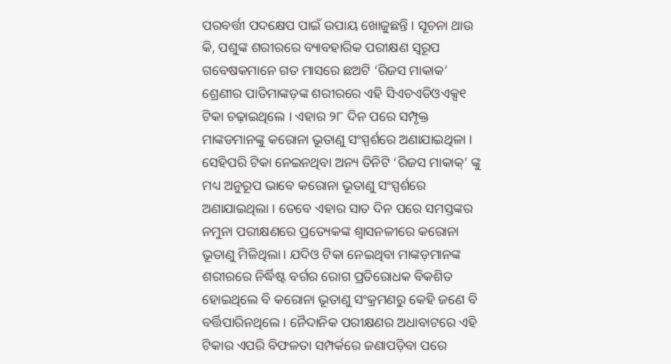ପରବର୍ତ୍ତୀ ପଦକ୍ଷେପ ପାଇଁ ଉପାୟ ଖୋଜୁଛନ୍ତି । ସୂଚନା ଥାଉ କି, ପଶୁଙ୍କ ଶରୀରରେ ବ୍ୟାବହାରିକ ପରୀକ୍ଷଣ ସ୍ୱରୂପ ଗବେଷକମାନେ ଗତ ମାସରେ ଛଅଟି ‘ରିଜସ ମାକାକ’ ଶ୍ରେଣୀର ପାତିମାଙ୍କଡ଼ଙ୍କ ଶରୀରରେ ଏହି ସିଏଚଏଡିଓଏକ୍ସ୧ ଟିକା ଚଢ଼ାଇଥିଲେ । ଏହାର ୨୮ ଦିନ ପରେ ସମ୍ପୃକ୍ତ ମାଙ୍କଡମାନଙ୍କୁ କରୋନା ଭୂତାଣୁ ସଂସ୍ପର୍ଶରେ ଅଣାଯାଇଥିଳା । ସେହିପରି ଟିକା ନେଇନଥିବା ଅନ୍ୟ ତିନିଟି ‘ରିଜସ ମାକାକ୍‍’ ଙ୍କୁ ମଧ୍ୟ ଅନୁରୂପ ଭାବେ କରୋନା ଭୂତାଣୁ ସଂସ୍ପର୍ଶରେ ଅଣାଯାଇଥିଲା । ତେବେ ଏହାର ସାତ ଦିନ ପରେ ସମସ୍ତଙ୍କର ନମୁନା ପରୀକ୍ଷଣରେ ପ୍ରତ୍ୟେକଙ୍କ ଶ୍ୱାସନଳୀରେ କରୋନା ଭୂତାଣୁ ମିଳିଥିଲା । ଯଦିଓ ଟିକା ନେଇଥିବା ମାଙ୍କଡ଼ମାନଙ୍କ ଶରୀରରେ ନିର୍ଦ୍ଧିଷ୍ଟ ବର୍ଗର ରୋଗ ପ୍ରତିରୋଧକ ବିକଶିତ ହୋଇଥିଲେ ବି କରୋନା ଭୂତାଣୁ ସଂକ୍ରମଣରୁ କେହି ଜଣେ ବି ବର୍ତ୍ତିପାରିନଥିଲେ । ନୈଦାନିକ ପରୀକ୍ଷଣର ଅଧାବାଟରେ ଏହି ଟିକାର ଏପରି ବିଫଳତା ସମ୍ପର୍କରେ ଜଣାପଡ଼ିବା ପରେ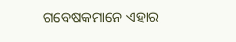ଗବେଷକମାନେ ଏହାର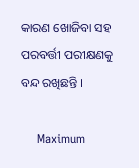କାରଣ ଖୋଜିବା ସହ ପରବର୍ତ୍ତୀ ପରୀକ୍ଷଣକୁ ବନ୍ଦ ରଖିଛନ୍ତି ।

    Maximum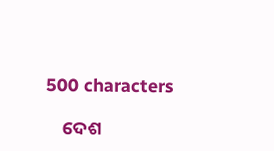500 characters

    ଦେଶ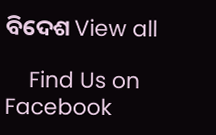ବିଦେଶ View all

    Find Us on Facebook